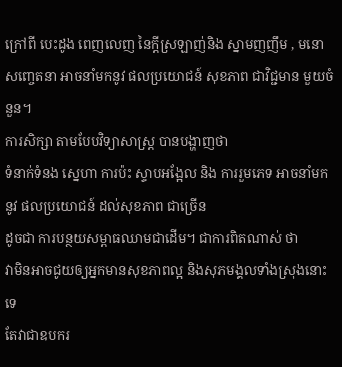ក្រៅពី បេះដូង ពេញលេញ នៃក្ដីស្រឡាញ់និង ស្នាមញញឹម , មនោសញ្ចេតនា អាចនាំមកនូវ ផលប្រយោជន៍ សុខភាព ជាវិជ្ជមាន មួយចំនួន។
ការសិក្សា តាមបែបវិទ្យាសាស្រ្ត បានបង្ហាញថា
ទំនាក់ទំនង ស្នេហា ការប៉ះ ស្ទាបអង្អែល និង ការរួមភេទ អាចនាំមកនូវ ផលប្រយោជន៍ ដល់សុខភាព ជាច្រើន
ដូចជា ការបន្ថយសម្ពាធឈាមជាដើម។ ជាការពិតណាស់ ថា
វាមិនអាចជូយឲ្យអ្នកមានសុខភាពល្អ និងសុភមង្គលទាំងស្រុងនោះទេ
តែវាជាឧបករ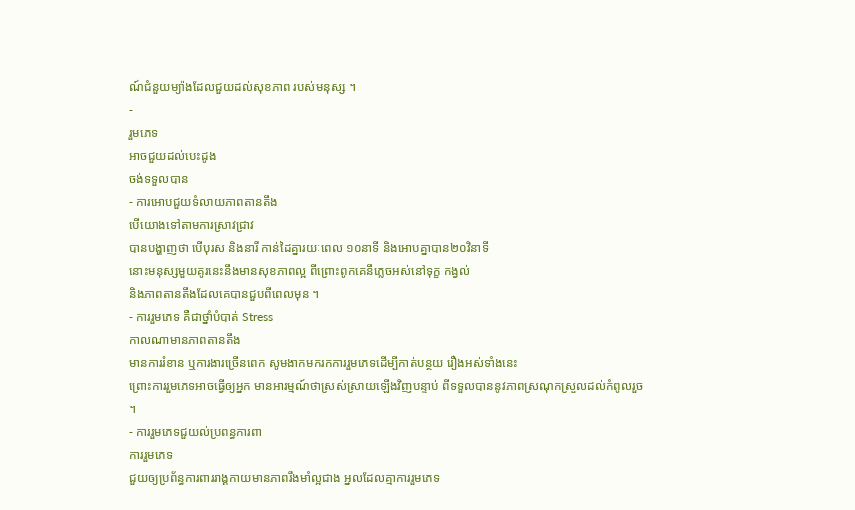ណ៍ជំនួយម្យ៉ាងដែលជួយដល់សុខភាព របស់មនុស្ស ។
-
រួមភេទ
អាចជួយដល់បេះដូង
ចង់ទទួលបាន
- ការអោបជួយទំលាយភាពតានតឹង
បើយោងទៅតាមការស្រាវជ្រាវ
បានបង្ហាញថា បើបុរស និងនារី កាន់ដៃគ្នារយៈពេល ១០នាទី និងអោបគ្នាបាន២០វិនាទី
នោះមនុស្សមួយគូរនេះនឹងមានសុខភាពល្អ ពីព្រោះពូកគេនឹភ្លេចអស់នៅទុក្ខ កង្វល់
និងភាពតានតឹងដែលគេបានជួបពីពេលមុន ។
- ការរួមភេទ គឺជាថ្នាំបំបាត់ Stress
កាលណាមានភាពតានតឹង
មានការរំខាន ឬការងារច្រើនពេក សូមងាកមករកការរួមភេទដើម្បីកាត់បន្ថយ រឿងអស់ទាំងនេះ
ព្រោះការរួមភេទអាចធ្វើឲ្យអ្នក មានអារម្មណ៍ថាស្រស់ស្រាយឡើងវិញបន្ទាប់ ពីទទួលបាននូវភាពស្រណុកស្រួលដល់កំពូលរួច
។
- ការរួមភេទជួយល់ប្រពន្ធការពា
ការរួមភេទ
ជួយឲ្យប្រព័ន្ធការពាររាង្គកាយមានភាពរឹងមាំល្អជាង អ្នលដែលគ្មាការរួមភេទ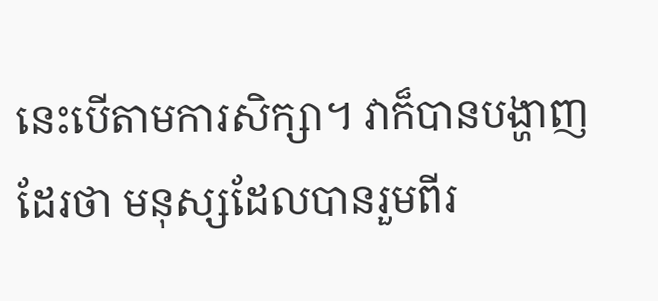នេះបើតាមការសិក្សា។ វាក៏បានបង្ហាញដែរថា មនុស្សដែលបានរួមពីរ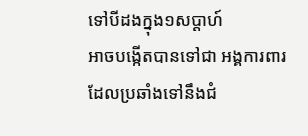ទៅបីដងក្នុង១សប្តាហ៍
អាចបង្កើតបានទៅជា អង្គការពារ ដែលប្រឆាំងទៅនឹងជំ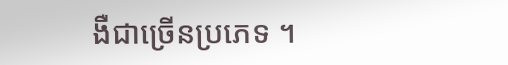ងឺជាច្រើនប្រភេទ ។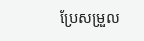ប្រែសម្រួល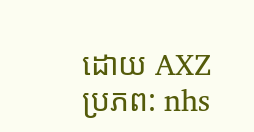ដោយ AXZ
ប្រភព: nhs